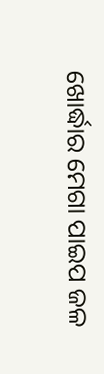ଖୋର୍ଦ୍ଧାର ମେଗା ପାଇପ ଜଳ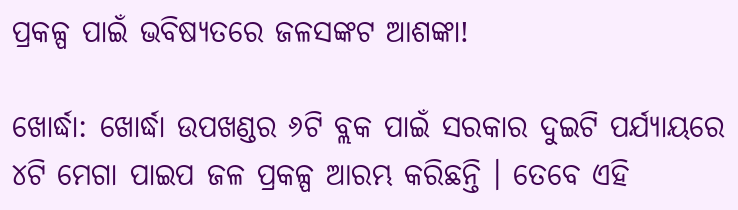ପ୍ରକଳ୍ପ ପାଇଁ ଭବିଷ୍ୟତରେ ଜଳସଙ୍କଟ ଆଶଙ୍କା!

ଖୋର୍ଦ୍ଧା: ଖୋର୍ଦ୍ଧା ଉପଖଣ୍ଡର ୬ଟି ବ୍ଲକ ପାଇଁ ସରକାର ଦୁଇଟି ପର୍ଯ୍ୟାୟରେ ୪ଟି ମେଗା ପାଇପ ଜଳ ପ୍ରକଳ୍ପ ଆରମ୍ଭ କରିଛନ୍ତି । ତେବେ ଏହି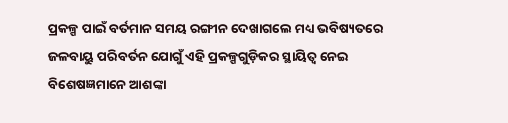ପ୍ରକଳ୍ପ ପାଇଁ ବର୍ତମାନ ସମୟ ରଙ୍ଗୀନ ଦେଖାଗଲେ ମଧ୍ୟ ଭବିଷ୍ୟତରେ ଜଳବାୟୁ ପରିବର୍ତନ ଯୋଗୁଁ ଏହି ପ୍ରକଳ୍ପଗୁଡ଼ିକର ସ୍ଥାୟିତ୍ୱ ନେଇ ବିଶେଷଜ୍ଞମାନେ ଆଶଙ୍କା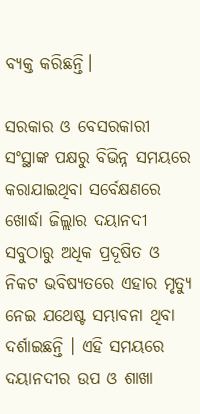ବ୍ୟକ୍ତ କରିଛନ୍ତି।

ସରକାର ଓ ବେସରକାରୀ ସଂସ୍ଥାଙ୍କ ପକ୍ଷରୁ ବିଭିନ୍ନ ସମୟରେ କରାଯାଇଥିବା ସର୍ବେକ୍ଷଣରେ ଖୋର୍ଦ୍ଧା ଜିଲ୍ଲାର ଦୟାନଦୀ ସବୁଠାରୁ ଅଧିକ ପ୍ରଦୂଷିତ ଓ ନିକଟ ଭବିଷ୍ୟତରେ ଏହାର ମୃତ୍ୟୁ ନେଇ ଯଥେଷ୍ଟ ସମ୍ଭାବନା ଥିବା ଦର୍ଶାଇଛନ୍ତି । ଏହି ସମୟରେ ଦୟାନଦୀର ଉପ ଓ ଶାଖା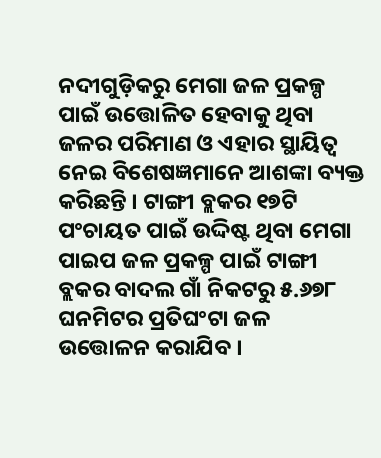ନଦୀଗୁଡ଼ିକରୁ ମେଗା ଜଳ ପ୍ରକଳ୍ପ ପାଇଁ ଉତ୍ତୋଳିତ ହେବାକୁ ଥିବା ଜଳର ପରିମାଣ ଓ ଏହାର ସ୍ଥାୟିତ୍ୱ ନେଇ ବିଶେଷଜ୍ଞମାନେ ଆଶଙ୍କା ବ୍ୟକ୍ତ କରିଛନ୍ତି । ଟାଙ୍ଗୀ ବ୍ଲକର ୧୭ଟି ପଂଚାୟତ ପାଇଁ ଉଦ୍ଦିଷ୍ଟ ଥିବା ମେଗା ପାଇପ ଜଳ ପ୍ରକଳ୍ପ ପାଇଁ ଟାଙ୍ଗୀ ବ୍ଲକର ବାଦଲ ଗାଁ ନିକଟରୁ ୫.୬୭୮ ଘନମିଟର ପ୍ରତିଘଂଟା ଜଳ ଉତ୍ତୋଳନ କରାଯିବ ।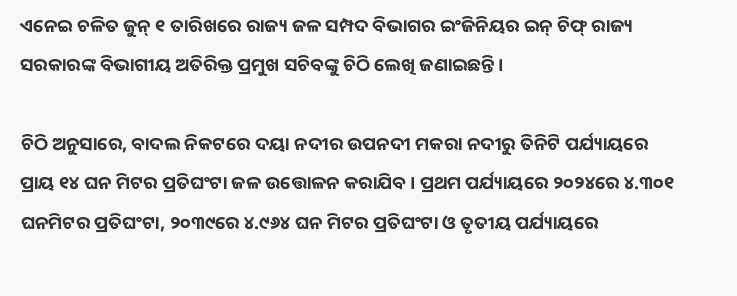ଏନେଇ ଚଳିତ ଜୁନ୍ ୧ ତାରିଖରେ ରାଜ୍ୟ ଜଳ ସମ୍ପଦ ବିଭାଗର ଇଂଜିନିୟର ଇନ୍ ଚିଫ୍ ରାଜ୍ୟ ସରକାରଙ୍କ ବିଭାଗୀୟ ଅତିରିକ୍ତ ପ୍ରମୁଖ ସଚିବଙ୍କୁ ଚିଠି ଲେଖି ଜଣାଇଛନ୍ତି ।

ଚିଠି ଅନୁସାରେ, ବାଦଲ ନିକଟରେ ଦୟା ନଦୀର ଉପନଦୀ ମକରା ନଦୀରୁ ତିନିଟି ପର୍ଯ୍ୟାୟରେ ପ୍ରାୟ ୧୪ ଘନ ମିଟର ପ୍ରତିଘଂଟା ଜଳ ଉତ୍ତୋଳନ କରାଯିବ । ପ୍ରଥମ ପର୍ଯ୍ୟାୟରେ ୨୦୨୪ରେ ୪.୩୦୧ ଘନମିଟର ପ୍ରତିଘଂଟା, ୨୦୩୯ରେ ୪.୯୬୪ ଘନ ମିଟର ପ୍ରତିଘଂଟା ଓ ତୃତୀୟ ପର୍ଯ୍ୟାୟରେ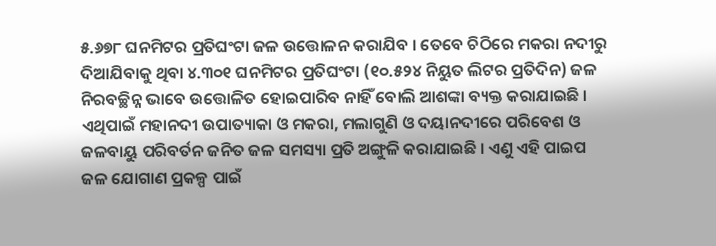୫.୬୭୮ ଘନମିଟର ପ୍ରତିଘଂଟା ଜଳ ଉତ୍ତୋଳନ କରାଯିବ । ତେବେ ଚିଠିରେ ମକରା ନଦୀରୁ ଦିଆଯିବାକୁ ଥିବା ୪.୩୦୧ ଘନମିଟର ପ୍ରତିଘଂଟା (୧୦.୫୨୪ ନିୟୁତ ଲିଟର ପ୍ରତିଦିନ) ଜଳ ନିରବଚ୍ଛିନ୍ନ ଭାବେ ଉତ୍ତୋଳିତ ହୋଇପାରିବ ନାହିଁ ବୋଲି ଆଶଙ୍କା ବ୍ୟକ୍ତ କରାଯାଇଛି । ଏଥିପାଇଁ ମହାନଦୀ ଉପାତ୍ୟାକା ଓ ମକରା, ମଲାଗୁଣି ଓ ଦୟାନଦୀରେ ପରିବେଶ ଓ ଜଳବାୟୁ ପରିବର୍ତନ ଜନିତ ଜଳ ସମସ୍ୟା ପ୍ରତି ଅଙ୍ଗୁଳି କରାଯାଇଛି । ଏଣୁ ଏହି ପାଇପ ଜଳ ଯୋଗାଣ ପ୍ରକଳ୍ପ ପାଇଁ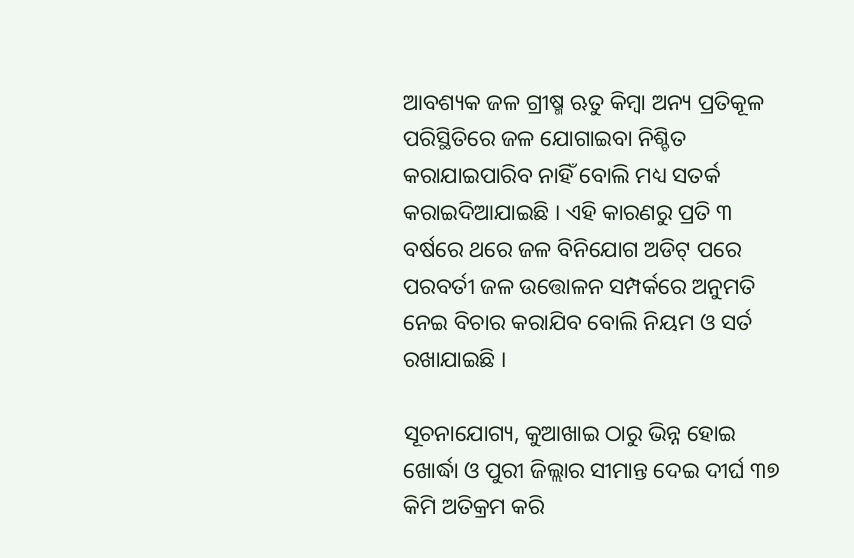ଆବଶ୍ୟକ ଜଳ ଗ୍ରୀଷ୍ମ ଋତୁ କିମ୍ବା ଅନ୍ୟ ପ୍ରତିକୂଳ ପରିସ୍ଥିତିରେ ଜଳ ଯୋଗାଇବା ନିଶ୍ଚିତ କରାଯାଇପାରିବ ନାହିଁ ବୋଲି ମଧ୍ୟ ସତର୍କ କରାଇଦିଆଯାଇଛି । ଏହି କାରଣରୁ ପ୍ରତି ୩ ବର୍ଷରେ ଥରେ ଜଳ ବିନିଯୋଗ ଅଡିଟ୍ ପରେ ପରବର୍ତୀ ଜଳ ଉତ୍ତୋଳନ ସମ୍ପର୍କରେ ଅନୁମତି ନେଇ ବିଚାର କରାଯିବ ବୋଲି ନିୟମ ଓ ସର୍ତ ରଖାଯାଇଛି ।

ସୂଚନାଯୋଗ୍ୟ, କୁଆଖାଇ ଠାରୁ ଭିନ୍ନ ହୋଇ ଖୋର୍ଦ୍ଧା ଓ ପୁରୀ ଜିଲ୍ଲାର ସୀମାନ୍ତ ଦେଇ ଦୀର୍ଘ ୩୭ କିମି ଅତିକ୍ରମ କରି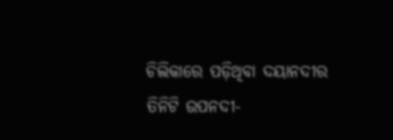ଚିଲିକାରେ ପଡ଼ିଥିବା ଦୟାନଦୀର ତିନିଟି ଉପନଦୀ-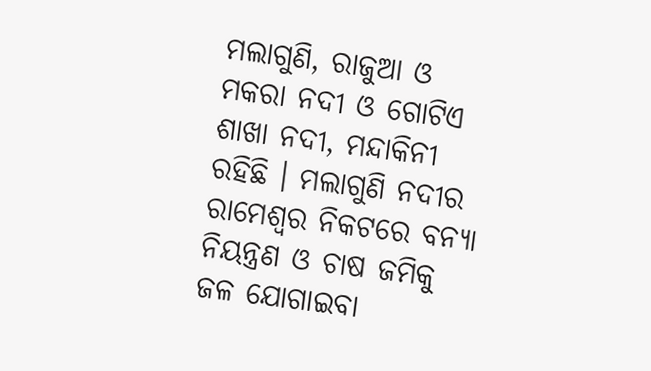ମଲାଗୁଣି, ରାଜୁଆ ଓ ମକରା ନଦୀ ଓ ଗୋଟିଏ ଶାଖା ନଦୀ, ମନ୍ଦାକିନୀ ରହିଛି । ମଲାଗୁଣି ନଦୀର ରାମେଶ୍ୱର ନିକଟରେ ବନ୍ୟା ନିୟନ୍ତ୍ରଣ ଓ ଚାଷ ଜମିକୁ ଜଳ ଯୋଗାଇବା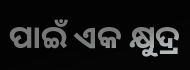ପାଇଁ ଏକ କ୍ଷୁଦ୍ର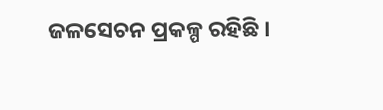ଜଳସେଚନ ପ୍ରକଳ୍ପ ରହିଛି ।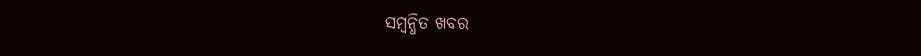ସମ୍ବନ୍ଧିତ ଖବର